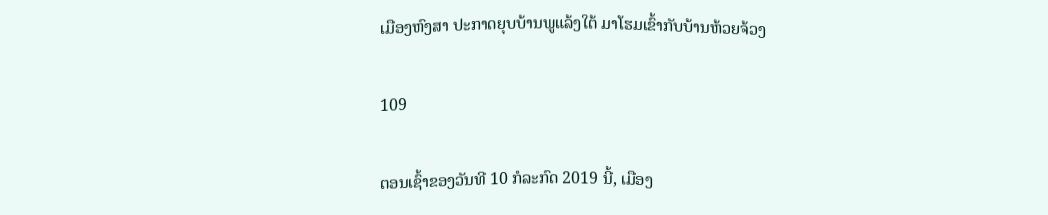ເມືອງຫົງສາ ປະກາດຍຸບບ້ານພູແລ້ງໃຕ້ ມາໂຮມເຂົ້າກັບບ້ານຫ້ວຍຈ້ວງ

109

ຕອນເຊົ້າຂອງວັນທີ 10 ກໍລະກົດ 2019 ນີ້, ເມືອງ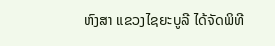ຫົງສາ ແຂວງໄຊຍະບູລີ ໄດ້ຈັດພິທີ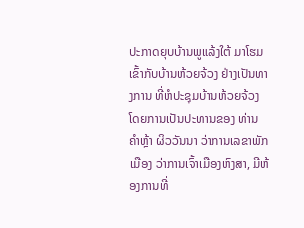ປະກາດຍຸບບ້ານພູແລ້ງໃຕ້ ມາໂຮມເຂົ້າກັບບ້ານຫ້ວຍຈ້ວງ ຢ່າງເປັນທາງການ ທີ່ຫໍປະຊຸມບ້ານຫ້ວຍຈ້ວງ ໂດຍການເປັນປະທານຂອງ ທ່ານ ຄຳຫຼ້າ ຜິວວັນນາ ວ່າການເລຂາພັກເມືອງ ວ່າການເຈົ້າເມືອງຫົງສາ, ມີຫ້ອງການທີ່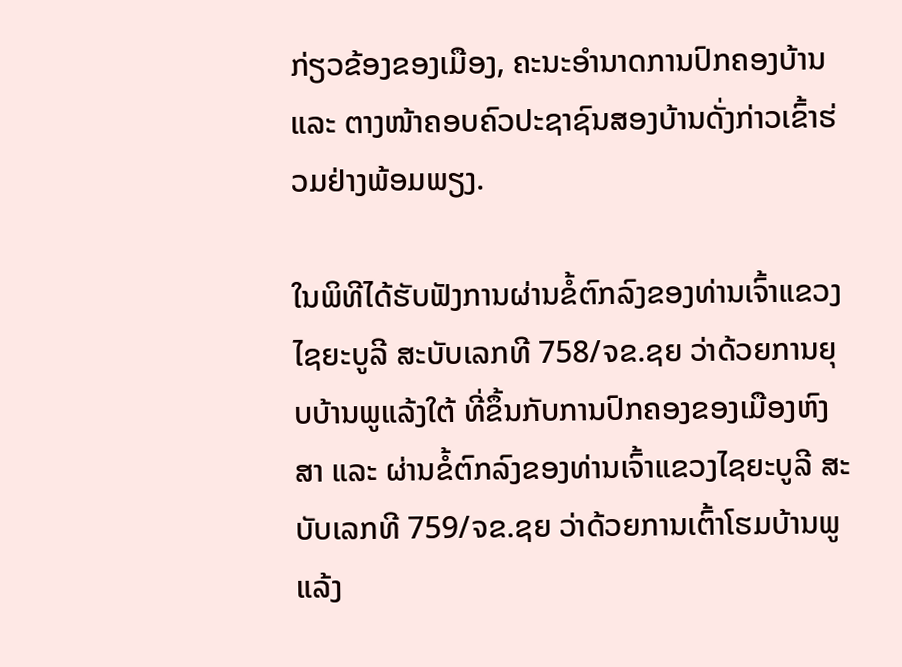ກ່ຽວຂ້ອງຂອງເມືອງ, ຄະນະອຳນາດການປົກຄອງບ້ານ ແລະ ຕາງໜ້າຄອບຄົວປະຊາຊົນສອງບ້ານດັ່ງກ່າວເຂົ້າຮ່ວມຢ່າງພ້ອມພຽງ.

ໃນພິທີໄດ້ຮັບຟັງການຜ່ານຂໍ້ຕົກລົງຂອງທ່ານເຈົ້າແຂວງໄຊຍະບູລີ ສະບັບເລກທີ 758/ຈຂ.ຊຍ ວ່າດ້ວຍການຍຸບບ້ານພູແລ້ງໃຕ້ ທີ່ຂຶ້ນກັບການປົກຄອງຂອງເມືອງຫົງສາ ແລະ ຜ່ານຂໍ້ຕົກລົງຂອງທ່ານເຈົ້າແຂວງໄຊຍະບູລີ ສະບັບເລກທີ 759/ຈຂ.ຊຍ ວ່າດ້ວຍການເຕົ້າໂຮມບ້ານພູແລ້ງ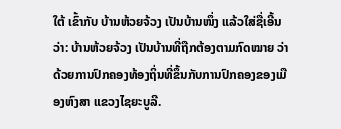ໃຕ້ ເຂົ້າກັບ ບ້ານຫ້ວຍຈ້ວງ ເປັນບ້ານໜຶ່ງ ແລ້ວໃສ່ຊື່ເອີ້ນວ່າ: ບ້ານຫ້ວຍຈ້ວງ ເປັນບ້ານທີ່ຖືກຕ້ອງຕາມກົດໝາຍ ວ່າດ້ວຍການປົກຄອງທ້ອງຖິ່ນທີ່ຂຶ້ນກັບການປົກຄອງຂອງເມືອງຫົງສາ ແຂວງໄຊຍະບູລີ.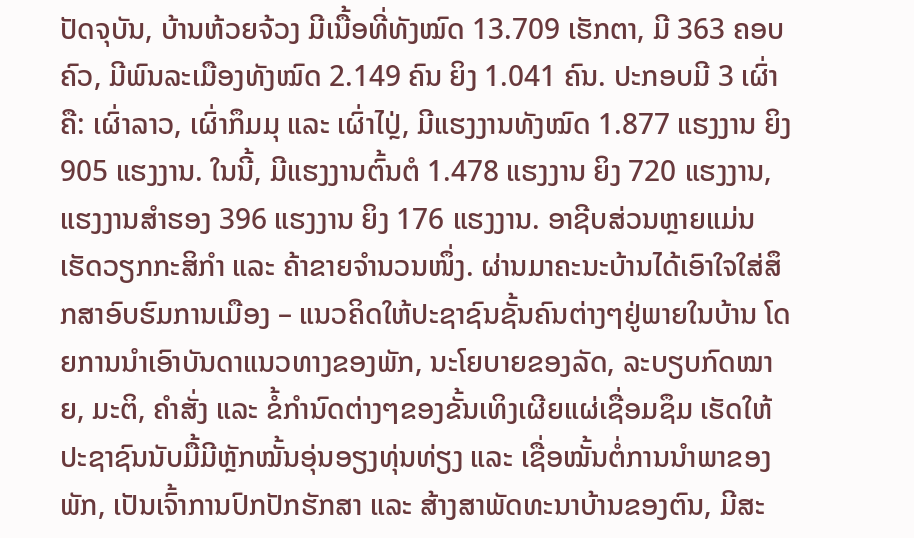ປັດຈຸບັນ, ບ້ານຫ້ວຍຈ້ວງ ມີເນື້ອທີ່ທັງໝົດ 13.709 ເຮັກຕາ, ມີ 363 ຄອບຄົວ, ມີພົນລະເມືອງທັງໝົດ 2.149 ຄົນ ຍິງ 1.041 ຄົນ. ປະກອບມີ 3 ເຜົ່າ ຄື: ເຜົ່າລາວ, ເຜົ່າກຶມມຸ ແລະ ເຜົ່າໄປຼ່, ມີແຮງງານທັງໝົດ 1.877 ແຮງງານ ຍິງ 905 ແຮງງານ. ໃນນີ້, ມີແຮງງານຕົ້ນຕໍ 1.478 ແຮງງານ ຍິງ 720 ແຮງງານ, ແຮງງານສຳຮອງ 396 ແຮງງານ ຍິງ 176 ແຮງງານ. ອາຊີບສ່ວນຫຼາຍແມ່ນເຮັດວຽກກະສິກຳ ແລະ ຄ້າຂາຍຈຳນວນໜຶ່ງ. ຜ່ານມາຄະນະບ້ານໄດ້ເອົາໃຈໃສ່ສຶກສາອົບຮົມການເມືອງ – ແນວຄິດໃຫ້ປະຊາຊົນຊັ້ນຄົນຕ່າງໆຢູ່ພາຍໃນບ້ານ ໂດຍການນຳເອົາບັນດາແນວທາງຂອງພັກ, ນະໂຍບາຍຂອງລັດ, ລະບຽບກົດໝາຍ, ມະຕິ, ຄຳສັ່ງ ແລະ ຂໍ້ກຳນົດຕ່າງໆຂອງຂັ້ນເທິງເຜີຍແຜ່ເຊື່ອມຊຶມ ເຮັດໃຫ້ປະຊາຊົນນັບມື້ມີຫຼັກໝັ້ນອຸ່ນອຽງທຸ່ນທ່ຽງ ແລະ ເຊື່ອໝັ້ນຕໍ່ການນຳພາຂອງພັກ, ເປັນເຈົ້າການປົກປັກຮັກສາ ແລະ ສ້າງສາພັດທະນາບ້ານຂອງຕົນ, ມີສະ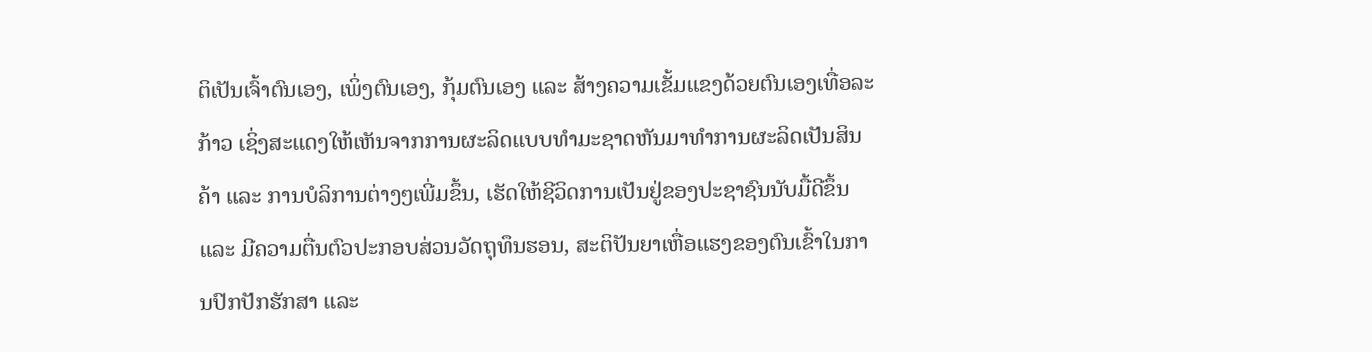ຕິເປັນເຈົ້າຕົນເອງ, ເພິ່ງຕົນເອງ, ກຸ້ມຕົນເອງ ແລະ ສ້າງຄວາມເຂັ້ມແຂງດ້ວຍຕົນເອງເທື່ອລະກ້າວ ເຊິ່ງສະແດງໃຫ້ເຫັນຈາກການຜະລິດແບບທຳມະຊາດຫັນມາທຳການຜະລິດເປັນສິນຄ້າ ແລະ ການບໍລິການຕ່າງໆເພີ່ມຂຶ້ນ, ເຮັດໃຫ້ຊີວິດການເປັນຢູ່ຂອງປະຊາຊົນນັບມື້ດີຂຶ້ນ ແລະ ມີຄວາມຕື່ນຕົວປະກອບສ່ວນວັດຖຸທຶນຮອນ, ສະຕິປັນຍາເຫື່ອແຮງຂອງຕົນເຂົ້າໃນການປົກປັກຮັກສາ ແລະ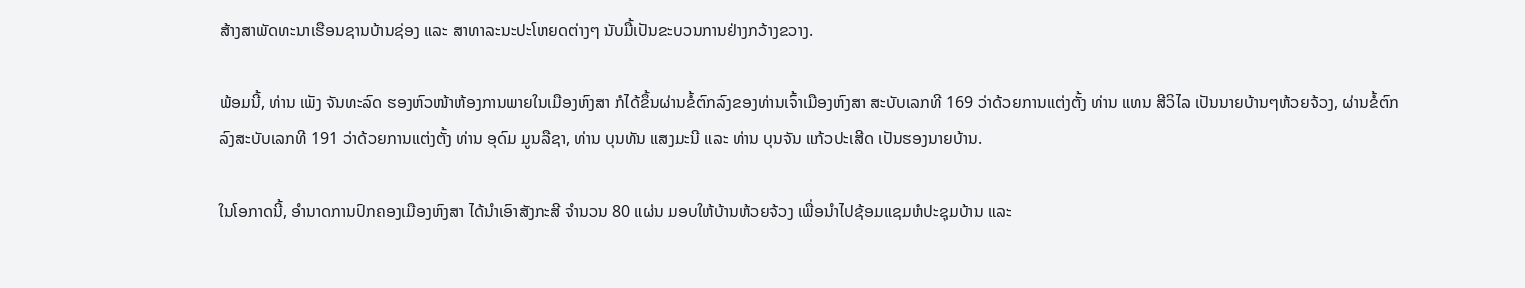ສ້າງສາພັດທະນາເຮືອນຊານບ້ານຊ່ອງ ແລະ ສາທາລະນະປະໂຫຍດຕ່າງໆ ນັບມື້ເປັນຂະບວນການຢ່າງກວ້າງຂວາງ.

ພ້ອມນີ້, ທ່ານ ເພັງ ຈັນທະລົດ ຮອງຫົວໜ້າຫ້ອງການພາຍໃນເມືອງຫົງສາ ກໍໄດ້ຂຶ້ນຜ່ານຂໍ້ຕົກລົງຂອງທ່ານເຈົ້າເມືອງຫົງສາ ສະບັບເລກທີ 169 ວ່າດ້ວຍການແຕ່ງຕັ້ງ ທ່ານ ແທນ ສີວິໄລ ເປັນນາຍບ້ານໆຫ້ວຍຈ້ວງ, ຜ່ານຂໍ້ຕົກລົງສະບັບເລກທີ 191 ວ່າດ້ວຍການແຕ່ງຕັ້ງ ທ່ານ ອຸດົມ ມູນລືຊາ, ທ່ານ ບຸນທັນ ແສງມະນີ ແລະ ທ່ານ ບຸນຈັນ ແກ້ວປະເສີດ ເປັນຮອງນາຍບ້ານ.

ໃນໂອກາດນີ້, ອຳນາດການປົກຄອງເມືອງຫົງສາ ໄດ້ນຳເອົາສັງກະສີ ຈຳນວນ 80 ແຜ່ນ ມອບໃຫ້ບ້ານຫ້ວຍຈ້ວງ ເພື່ອນຳໄປຊ້ອມແຊມຫໍປະຊຸມບ້ານ ແລະ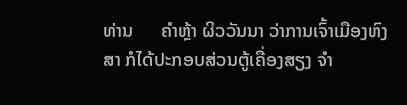ທ່ານ      ຄຳຫຼ້າ ຜິວວັນນາ ວ່າການເຈົ້າເມືອງຫົງສາ ກໍໄດ້ປະກອບສ່ວນຕູ້ເຄື່ອງສຽງ ຈຳ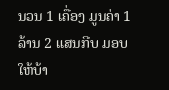ນວນ 1 ເຄື່ອງ ມູນຄ່າ 1 ລ້ານ 2 ແສນກີບ ມອບໃຫ້ບ້າ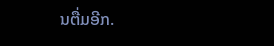ນຕື່ມອີກ.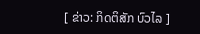[ ຂ່າວ: ກິດຕິສັກ ບົວໄລ ]